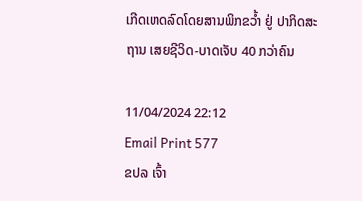ເກີດເຫດລົດໂດຍສານພິກຂວໍ້າ ຢູ່ ປາກິດສະຖານ ເສຍຊີວິດ-ບາດເຈັບ 40 ກວ່າຄົນ

11/04/2024 22:12
Email Print 577
ຂປລ ເຈົ້າ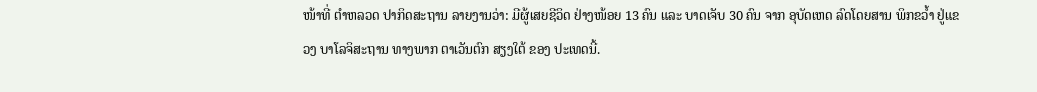ໜ້າທີ່ ຕຳຫລວດ ປາກິດສະຖານ ລາຍງານວ່າ: ມີຜູ້ເສຍຊີວິດ ຢ່າງໜ້ອຍ 13 ຄົນ ແລະ ບາດເຈັບ 30 ຄົນ ຈາກ ອຸບັດເຫດ ລົດໂດຍສານ ພິກຂວໍ້າ ຢູ່ແຂວງ ບາໂລຈິສະຖານ ທາງພາກ ຕາເວັນຕົກ ສຽງໃຕ້ ຂອງ ປະເທດນີ້.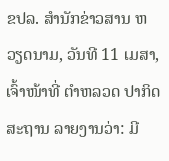ຂປລ. ສຳນັກຂ່າວສານ ຫວຽດນາມ, ວັນທີ 11 ເມສາ, ເຈົ້າໜ້າທີ່ ຕຳຫລວດ ປາກິດສະຖານ ລາຍງານວ່າ: ມີ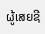ຜູ້ເສຍຊີ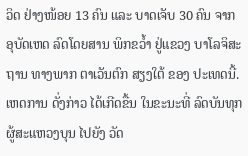ວິດ ຢ່າງໜ້ອຍ 13 ຄົນ ແລະ ບາດເຈັບ 30 ຄົນ ຈາກ ອຸບັດເຫດ ລົດໂດຍສານ ພິກຂວໍ້າ ຢູ່ແຂວງ ບາໂລຈິສະຖານ ທາງພາກ ຕາເວັນຕົກ ສຽງໃຕ້ ຂອງ ປະເທດນີ້. ເຫດການ ດັ່ງກ່າວ ໄດ້ເກີດຂື້ນ ໃນຂະນະທີ່ ລົດບັນທຸກ ຜູ້ສະແຫວງບຸນ ໄປຍັງ ວັດ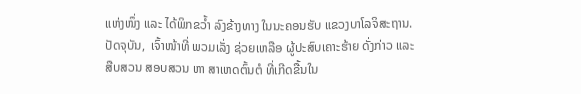ແຫ່ງໜຶ່ງ ແລະ ໄດ້ພິກຂວໍ້າ ລົງຂ້າງທາງ ໃນນະຄອນຮັບ ແຂວງບາໂລຈິສະຖານ. ປັດຈຸບັນ,  ເຈົ້າໜ້າທີ່ ພວມເລັ່ງ ຊ່ວຍເຫລືອ ຜູ້ປະສົບເຄາະຮ້າຍ ດັ່ງກ່າວ ແລະ ສືບສວນ ສອບສວນ ຫາ ສາເຫດຕົ້ນຕໍ ທີ່ເກີດຂື້ນໃນ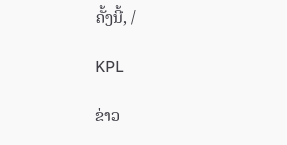ຄັ້ງນີ້, /

KPL

ຂ່າວ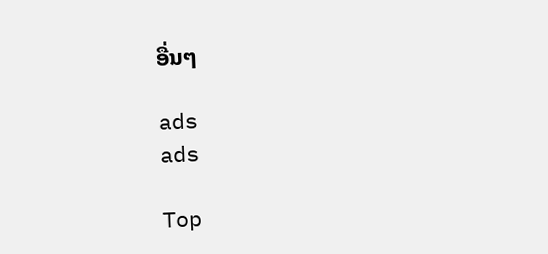ອື່ນໆ

ads
ads

Top